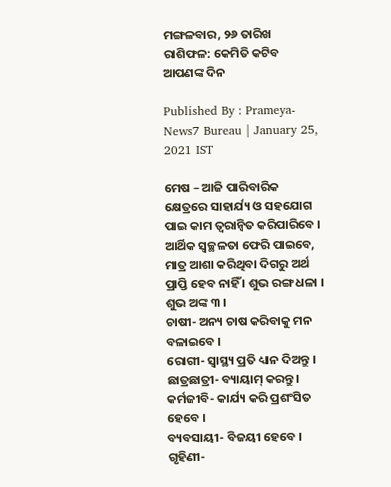ମଙ୍ଗଳବାର, ୨୬ ତାରିଖ ରାଶିଫଳ: କେମିତି କଟିବ ଆପଣଙ୍କ ଦିନ

Published By : Prameya-News7 Bureau | January 25, 2021 IST

ମେଷ – ଆଜି ପାରିବାରିକ କ୍ଷେତ୍ରରେ ସାହାର୍ଯ୍ୟ ଓ ସହଯୋଗ ପାଇ କାମ ତ୍ୱରାନ୍ୱିତ କରିପାରିବେ । ଆର୍ଥିକ ସ୍ୱଚ୍ଛଳତା ଫେରି ପାଇବେ, ମାତ୍ର ଆଶା କରିଥିବା ଦିଗରୁ ଅର୍ଥ ପ୍ରାପ୍ତି ହେବ ନାହିଁ । ଶୁଭ ରଙ୍ଗ ଧଳା । ଶୁଭ ଅଙ୍କ ୩ ।
ଚାଷୀ- ଅନ୍ୟ ଚାଷ କରିବାକୁ ମନ ବଳାଇବେ ।
ରୋଗୀ- ସ୍ୱାସ୍ଥ୍ୟ ପ୍ରତି ଧ୍ୟାନ ଦିଅନ୍ତୁ ।
ଛାତ୍ରଛାତ୍ରୀ- ବ୍ୟାୟାମ୍ କରନ୍ତୁ ।
କର୍ମଜୀବି- କାର୍ଯ୍ୟ କରି ପ୍ରଶଂସିତ ହେବେ ।
ବ୍ୟବସାୟୀ- ବିଜୟୀ ହେବେ ।
ଗୃହିଣୀ-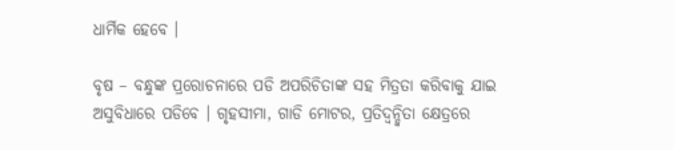ଧାର୍ମିକ ହେବେ ।

ବୃଷ – ବନ୍ଧୁଙ୍କ ପ୍ରରୋଚନାରେ ପଡି ଅପରିଚିତାଙ୍କ ସହ ମିତ୍ରତା କରିବାକୁ ଯାଇ ଅସୁବିଧାରେ ପଡିବେ । ଗୃହସୀମା, ଗାଡି ମୋଟର, ପ୍ରତିଦ୍ୱନ୍ଦ୍ୱିତା କ୍ଷେତ୍ରରେ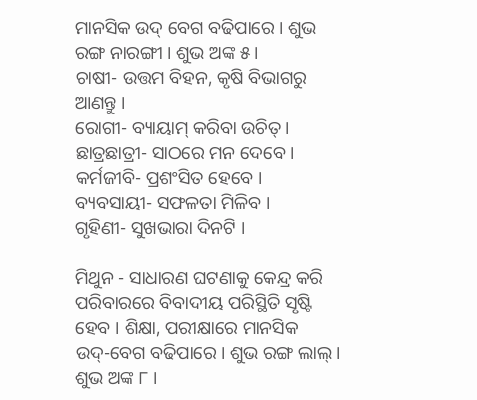ମାନସିକ ଉଦ୍ ବେଗ ବଢିପାରେ । ଶୁଭ ରଙ୍ଗ ନାରଙ୍ଗୀ । ଶୁଭ ଅଙ୍କ ୫ ।
ଚାଷୀ- ଉତ୍ତମ ବିହନ, କୃଷି ବିଭାଗରୁ ଆଣନ୍ତୁ ।
ରୋଗୀ- ବ୍ୟାୟାମ୍ କରିବା ଉଚିତ୍ ।
ଛାତ୍ରଛାତ୍ରୀ- ସାଠରେ ମନ ଦେବେ ।
କର୍ମଜୀବି- ପ୍ରଶଂସିତ ହେବେ ।
ବ୍ୟବସାୟୀ- ସଫଳତା ମିଳିବ ।
ଗୃହିଣୀ- ସୁଖଭାରା ଦିନଟି ।

ମିଥୁନ - ସାଧାରଣ ଘଟଣାକୁ କେନ୍ଦ୍ର କରି ପରିବାରରେ ବିବାଦୀୟ ପରିସ୍ଥିତି ସୃଷ୍ଟି ହେବ । ଶିକ୍ଷା, ପରୀକ୍ଷାରେ ମାନସିକ ଉଦ୍‌-ବେଗ ବଢିପାରେ । ଶୁଭ ରଙ୍ଗ ଲାଲ୍ । ଶୁଭ ଅଙ୍କ ୮ ।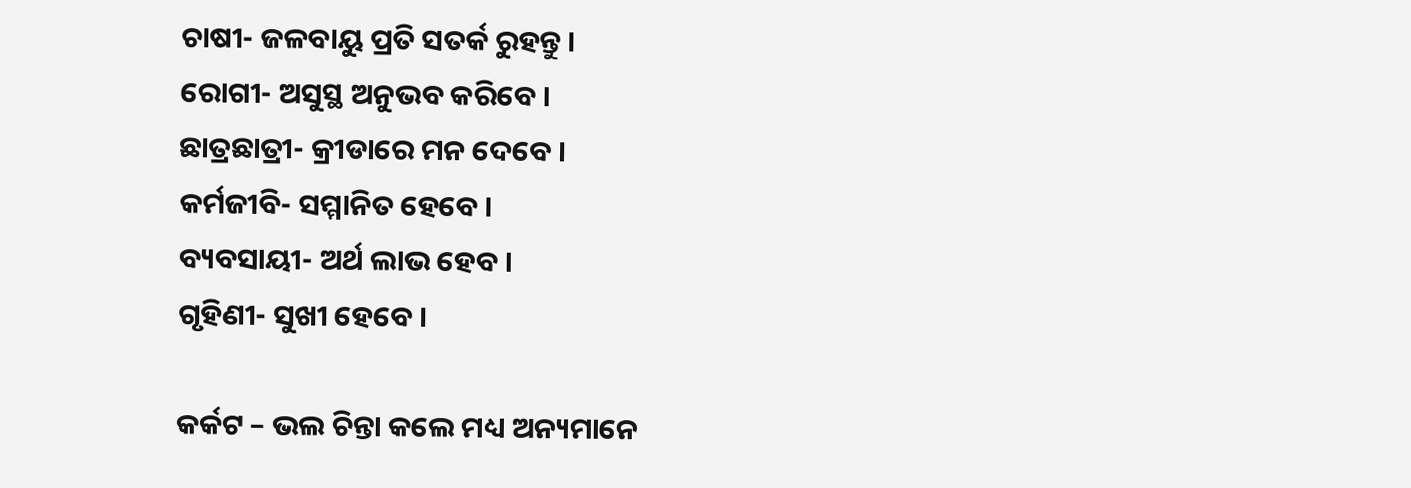ଚାଷୀ- ଜଳବାୟୁ ପ୍ରତି ସତର୍କ ରୁହନ୍ତୁ ।
ରୋଗୀ- ଅସୁସ୍ଥ ଅନୁଭବ କରିବେ ।
ଛାତ୍ରଛାତ୍ରୀ- କ୍ରୀଡାରେ ମନ ଦେବେ ।
କର୍ମଜୀବି- ସମ୍ମାନିତ ହେବେ ।
ବ୍ୟବସାୟୀ- ଅର୍ଥ ଲାଭ ହେବ ।
ଗୃହିଣୀ- ସୁଖୀ ହେବେ ।

କର୍କଟ – ଭଲ ଚିନ୍ତା କଲେ ମଧ୍ୟ ଅନ୍ୟମାନେ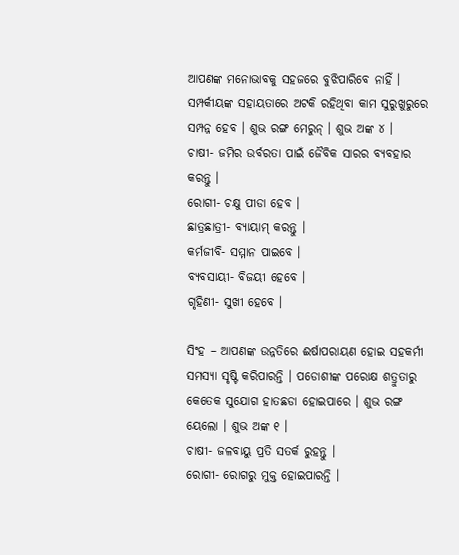ଆପଣଙ୍କ ମନୋଭାବକୁ ସହଜରେ ବୁଝିପାରିବେ ନାହିଁ । ସମ୍ପର୍କୀୟଙ୍କ ସହାୟତାରେ ଅଟକି ରହିଥିବା କାମ ସୁରୁଖୁରୁରେ ସମ୍ପନ୍ନ ହେବ । ଶୁଭ ରଙ୍ଗ ମେରୁନ୍ । ଶୁଭ ଅଙ୍କ ୪ ।
ଚାଷୀ- ଜମିର ଉର୍ବରତା ପାଇଁ ଜୈବିକ ସାରର ବ୍ୟବହାର କରନ୍ତୁ ।
ରୋଗୀ- ଚକ୍ଷୁ ପୀଡା ହେବ ।
ଛାତ୍ରଛାତ୍ରୀ- ବ୍ୟାୟାମ୍ କରନ୍ତୁ ।
କର୍ମଜୀବି- ସମ୍ମାନ ପାଇବେ ।
ବ୍ୟବସାୟୀ- ବିଜୟୀ ହେବେ ।
ଗୃହିଣୀ- ସୁଖୀ ହେବେ ।

ସିଂହ – ଆପଣଙ୍କ ଉନ୍ନତିରେ ଈର୍ଷାପରାୟଣ ହୋଇ ସହକର୍ମୀ ସମସ୍ୟା ସୃଷ୍ଟି କରିପାରନ୍ତି । ପଡୋଶୀଙ୍କ ପରୋକ୍ଷ ଶତ୍ରୁତାରୁ କେତେକ ସୁଯୋଗ ହାତଛଡା ହୋଇପାରେ । ଶୁଭ ରଙ୍ଗ ୟେଲୋ । ଶୁଭ ଅଙ୍କ ୧ ।
ଚାଷୀ- ଜଳବାୟୁ ପ୍ରତି ସତର୍କ ରୁହନ୍ତୁ ।
ରୋଗୀ- ରୋଗରୁ ମୁକ୍ତ ହୋଇପାରନ୍ତି ।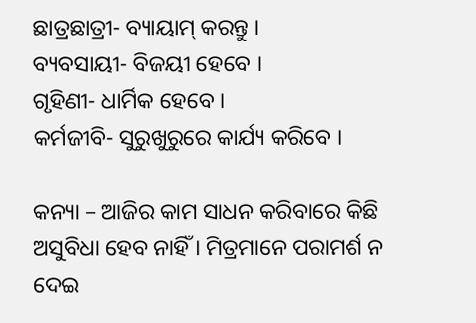ଛାତ୍ରଛାତ୍ରୀ- ବ୍ୟାୟାମ୍ କରନ୍ତୁ ।
ବ୍ୟବସାୟୀ- ବିଜୟୀ ହେବେ ।
ଗୃହିଣୀ- ଧାର୍ମିକ ହେବେ ।
କର୍ମଜୀବି- ସୁରୁଖୁରୁରେ କାର୍ଯ୍ୟ କରିବେ ।

କନ୍ୟା – ଆଜିର କାମ ସାଧନ କରିବାରେ କିଛି ଅସୁବିଧା ହେବ ନାହିଁ । ମିତ୍ରମାନେ ପରାମର୍ଶ ନ ଦେଇ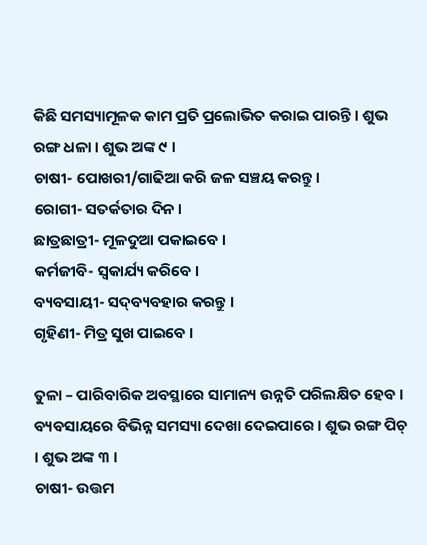କିଛି ସମସ୍ୟାମୂଳକ କାମ ପ୍ରତି ପ୍ରଲୋଭିତ କରାଇ ପାରନ୍ତି । ଶୁଭ ରଙ୍ଗ ଧଳା । ଶୁଭ ଅଙ୍କ ୯ ।
ଚାଷୀ- ପୋଖରୀ/ଗାଢିଆ କରି ଜଳ ସଞ୍ଚୟ କରନ୍ତୁ ।
ରୋଗୀ- ସତର୍କତାର ଦିନ ।
ଛାତ୍ରଛାତ୍ରୀ- ମୂଳଦୁଆ ପକାଇବେ ।
କର୍ମଜୀବି- ସ୍ୱକାର୍ଯ୍ୟ କରିବେ ।
ବ୍ୟବସାୟୀ- ସଦ୍‌ବ୍ୟବହାର କରନ୍ତୁ ।
ଗୃହିଣୀ- ମିତ୍ର ସୁଖ ପାଇବେ ।

ତୁଳା – ପାରିବାରିକ ଅବସ୍ଥାରେ ସାମାନ୍ୟ ଉନ୍ନତି ପରିଲକ୍ଷିତ ହେବ । ବ୍ୟବସାୟରେ ବିଭିନ୍ନ ସମସ୍ୟା ଦେଖା ଦେଇପାରେ । ଶୁଭ ରଙ୍ଗ ପିଚ୍ । ଶୁଭ ଅଙ୍କ ୩ ।
ଚାଷୀ- ଉତ୍ତମ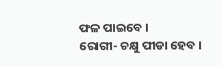ଫଳ ପାଇବେ ।
ରୋଗୀ- ଚକ୍ଷୁ ପୀଡା ହେବ ।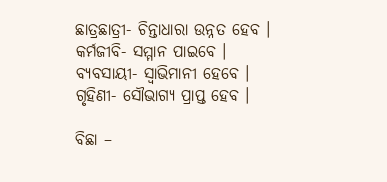ଛାତ୍ରଛାତ୍ରୀ- ଚିନ୍ତାଧାରା ଉନ୍ନତ ହେବ ।
କର୍ମଜୀବି- ସମ୍ମାନ ପାଇବେ ।
ବ୍ୟବସାୟୀ- ସ୍ୱାଭିମାନୀ ହେବେ ।
ଗୃହିଣୀ- ସୌଭାଗ୍ୟ ପ୍ରାପ୍ତ ହେବ ।

ବିଛା –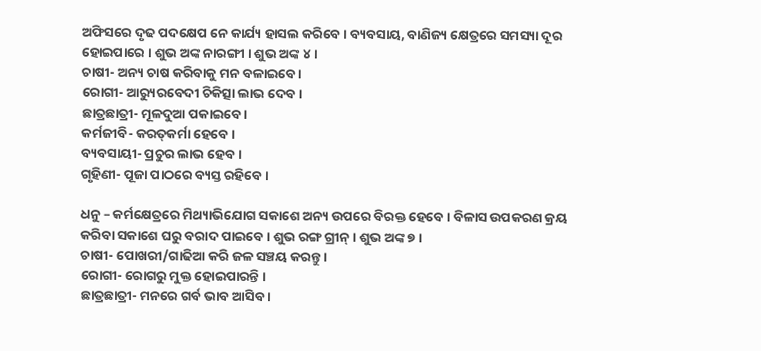ଅଫିସରେ ଦୃଢ ପଦକ୍ଷେପ ନେ କାର୍ଯ୍ୟ ହାସଲ କରିବେ । ବ୍ୟବସାୟ, ବାଣିଜ୍ୟ କ୍ଷେତ୍ରରେ ସମସ୍ୟା ଦୂର ହୋଇପାରେ । ଶୁଭ ଅଙ୍କ ନାରଙ୍ଗୀ । ଶୁଭ ଅଙ୍କ ୪ ।
ଚାଷୀ- ଅନ୍ୟ ଚାଷ କରିବାକୁ ମନ ବଳାଇବେ ।
ରୋଗୀ- ଆର‌୍ୟୁରବେଦୀ ଚିକିତ୍ସା ଲାଭ ଦେବ ।
ଛାତ୍ରଛାତ୍ରୀ- ମୂଳଦୁଆ ପକାଇବେ ।
କର୍ମଜୀବି- କରତ୍‌କର୍ମା ହେବେ ।
ବ୍ୟବସାୟୀ- ପ୍ରଚୁର ଲାଭ ହେବ ।
ଗୃହିଣୀ- ପୂଜା ପାଠରେ ବ୍ୟସ୍ତ ରହିବେ ।

ଧନୁ – କର୍ମକ୍ଷେତ୍ରରେ ମିଥ୍ୟାଭିଯୋଗ ସକାଶେ ଅନ୍ୟ ଉପରେ ବିରକ୍ତ ହେବେ । ବିଳାସ ଉପକରଣ କ୍ରୟ କରିବା ସକାଶେ ଘରୁ ବରାଦ ପାଇବେ । ଶୁଭ ରଙ୍ଗ ଗ୍ରୀନ୍ । ଶୁଭ ଅଙ୍କ ୭ ।
ଚାଷୀ- ପୋଖରୀ/ଗାଢିଆ କରି ଜଳ ସଞ୍ଚୟ କରନ୍ତୁ ।
ରୋଗୀ- ରୋଗରୁ ମୁକ୍ତ ହୋଇପାରନ୍ତି ।
ଛାତ୍ରଛାତ୍ରୀ- ମନରେ ଗର୍ବ ଭାବ ଆସିବ ।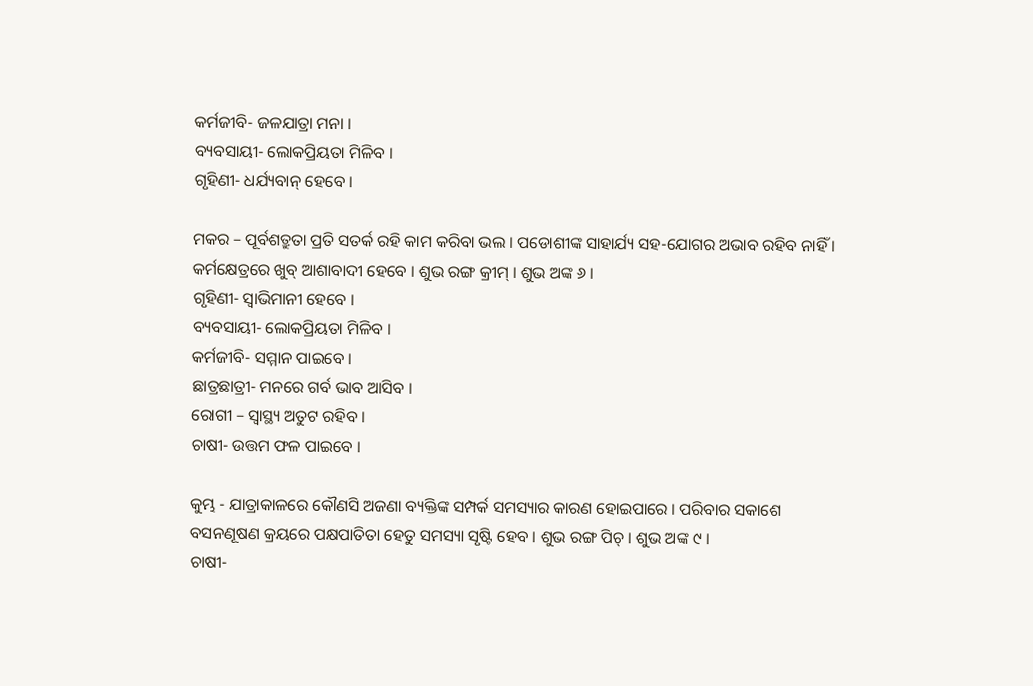କର୍ମଜୀବି- ଜଳଯାତ୍ରା ମନା ।
ବ୍ୟବସାୟୀ- ଲୋକପ୍ରିୟତା ମିଳିବ ।
ଗୃହିଣୀ- ଧର୍ଯ୍ୟବାନ୍ ହେବେ ।

ମକର – ପୂର୍ବଶତ୍ରୁତା ପ୍ରତି ସତର୍କ ରହି କାମ କରିବା ଭଲ । ପଡୋଶୀଙ୍କ ସାହାର୍ଯ୍ୟ ସହ-ଯୋଗର ଅଭାବ ରହିବ ନାହିଁ । କର୍ମକ୍ଷେତ୍ରରେ ଖୁବ୍ ଆଶାବାଦୀ ହେବେ । ଶୁଭ ରଙ୍ଗ କ୍ରୀମ୍ । ଶୁଭ ଅଙ୍କ ୬ ।
ଗୃହିଣୀ- ସ୍ୱାଭିମାନୀ ହେବେ ।
ବ୍ୟବସାୟୀ- ଲୋକପ୍ରିୟତା ମିଳିବ ।
କର୍ମଜୀବି- ସମ୍ମାନ ପାଇବେ ।
ଛାତ୍ରଛାତ୍ରୀ- ମନରେ ଗର୍ବ ଭାବ ଆସିବ ।
ରୋଗୀ – ସ୍ୱାସ୍ଥ୍ୟ ଅତୁଟ ରହିବ ।
ଚାଷୀ- ଉତ୍ତମ ଫଳ ପାଇବେ ।

କୁମ୍ଭ - ଯାତ୍ରାକାଳରେ କୌଣସି ଅଜଣା ବ୍ୟକ୍ତିଙ୍କ ସମ୍ପର୍କ ସମସ୍ୟାର କାରଣ ହୋଇପାରେ । ପରିବାର ସକାଶେ ବସନଣୂଷଣ କ୍ରୟରେ ପକ୍ଷପାତିତା ହେତୁ ସମସ୍ୟା ସୃଷ୍ଟି ହେବ । ଶୁଭ ରଙ୍ଗ ପିଚ୍ । ଶୁଭ ଅଙ୍କ ୯ ।
ଚାଷୀ-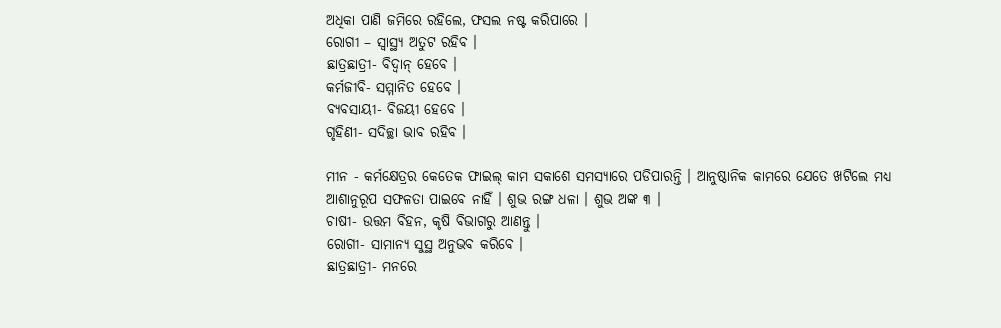ଅଧିକା ପାଣି ଜମିରେ ରହିଲେ, ଫସଲ ନଷ୍ଟ କରିପାରେ ।
ରୋଗୀ – ସ୍ୱାସ୍ଥ୍ୟ ଅତୁଟ ରହିବ ।
ଛାତ୍ରଛାତ୍ରୀ- ବିଦ୍ୱାନ୍ ହେବେ ।
କର୍ମଜୀବି- ସମ୍ମାନିତ ହେବେ ।
ବ୍ୟବସାୟୀ- ବିଜୟୀ ହେବେ ।
ଗୃହିଣୀ- ସଦିଚ୍ଛା ଭାବ ରହିବ ।

ମୀନ - କର୍ମକ୍ଷେତ୍ରର କେତେକ ଫାଇଲ୍ କାମ ସକାଶେ ସମସ୍ୟାରେ ପଡିପାରନ୍ତି । ଆନୁଷ୍ଠାନିକ କାମରେ ଯେତେ ଖଟିଲେ ମଧ୍ୟ ଆଶାନୁରୂପ ସଫଳତା ପାଇବେ ନାହିଁ । ଶୁଭ ରଙ୍ଗ ଧଳା । ଶୁଭ ଅଙ୍କ ୩ ।
ଚାଷୀ- ଉତ୍ତମ ବିହନ, କୃଷି ବିଭାଗରୁ ଆଣନ୍ତୁ ।
ରୋଗୀ- ସାମାନ୍ୟ ସୁସ୍ଥ ଅନୁଭବ କରିବେ ।
ଛାତ୍ରଛାତ୍ରୀ- ମନରେ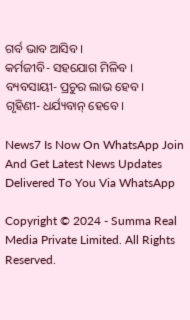ଗର୍ବ ଭାବ ଆସିବ ।
କର୍ମଜୀବି- ସହଯୋଗ ମିଳିବ ।
ବ୍ୟବସାୟୀ- ପ୍ରଚୁର ଲାଭ ହେବ ।
ଗୃହିଣୀ- ଧର୍ଯ୍ୟବାନ୍ ହେବେ ।

News7 Is Now On WhatsApp Join And Get Latest News Updates Delivered To You Via WhatsApp

Copyright © 2024 - Summa Real Media Private Limited. All Rights Reserved.